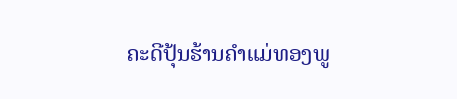ຄະດີປຸ້ນຮ້ານຄໍາແມ່ທອງພູ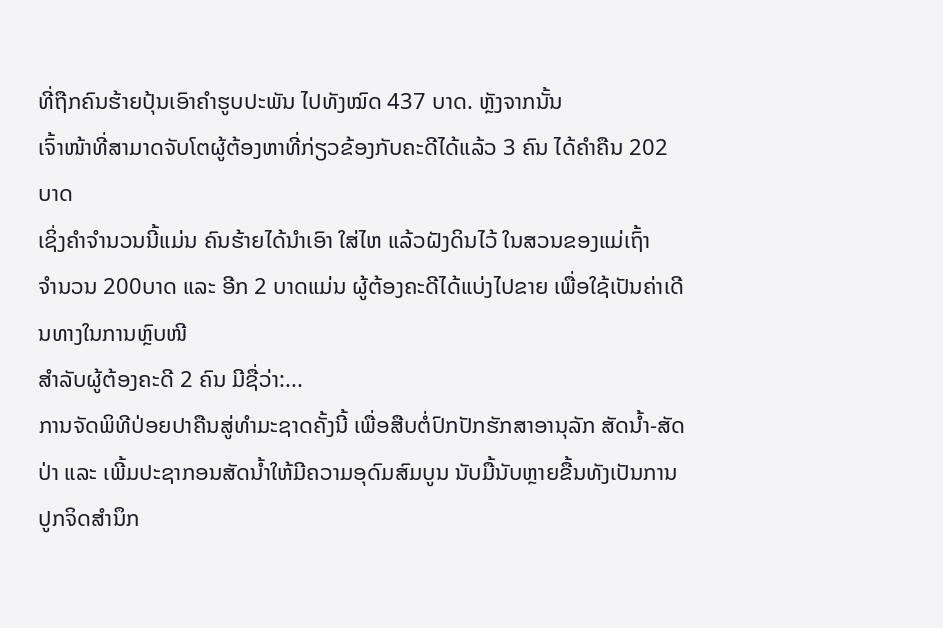ທີ່ຖືກຄົນຮ້າຍປຸ້ນເອົາຄໍາຮູບປະພັນ ໄປທັງໝົດ 437 ບາດ. ຫຼັງຈາກນັ້ນ
ເຈົ້າໜ້າທີ່ສາມາດຈັບໂຕຜູ້ຕ້ອງຫາທີ່ກ່ຽວຂ້ອງກັບຄະດີໄດ້ແລ້ວ 3 ຄົນ ໄດ້ຄໍາຄືນ 202 ບາດ
ເຊິ່ງຄໍາຈໍານວນນີ້ແມ່ນ ຄົນຮ້າຍໄດ້ນໍາເອົາ ໃສ່ໄຫ ແລ້ວຝັງດິນໄວ້ ໃນສວນຂອງແມ່ເຖົ້າ
ຈໍານວນ 200ບາດ ແລະ ອີກ 2 ບາດແມ່ນ ຜູ້ຕ້ອງຄະດີໄດ້ແບ່ງໄປຂາຍ ເພື່ອໃຊ້ເປັນຄ່າເດີນທາງໃນການຫຼົບໜີ
ສໍາລັບຜູ້ຕ້ອງຄະດີ 2 ຄົນ ມີຊື່ວ່າ:...
ການຈັດພິທີປ່ອຍປາຄືນສູ່ທຳມະຊາດຄັ້ງນີ້ ເພື່ອສືບຕໍ່ປົກປັກຮັກສາອານຸລັກ ສັດນ້ຳ-ສັດປ່າ ແລະ ເພີ້ມປະຊາກອນສັດນ້ຳໃຫ້ມີຄວາມອຸດົມສົມບູນ ນັບມື້ນັບຫຼາຍຂື້ນທັງເປັນການປູກຈິດສຳນຶກ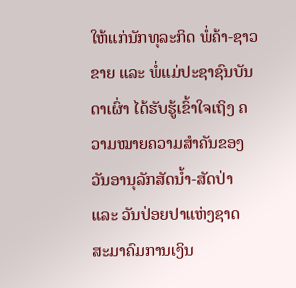ໃຫ້ແກ່ນັກທຸລະກິດ ພໍ່ຄ້າ-ຊາວຂາຍ ແລະ ພໍ່ແມ່ປະຊາຊົນບັນດາເຜົ່າ ໄດ້ຮັບຮູ້ເຂົ້າໃຈເຖິງ ຄວາມໝາຍຄວາມສຳຄັນຂອງວັນອານຸລັກສັດນ້ຳ-ສັດປ່າ ແລະ ວັນປ່ອຍປາແຫ່ງຊາດ
ສະມາຄົມການເງິນ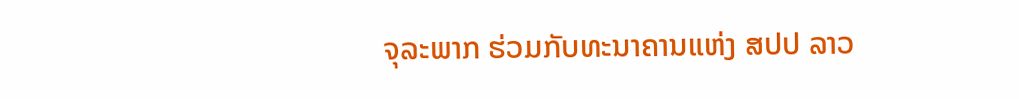ຈຸລະພາກ ຮ່ວມກັບທະນາຄານແຫ່ງ ສປປ ລາວ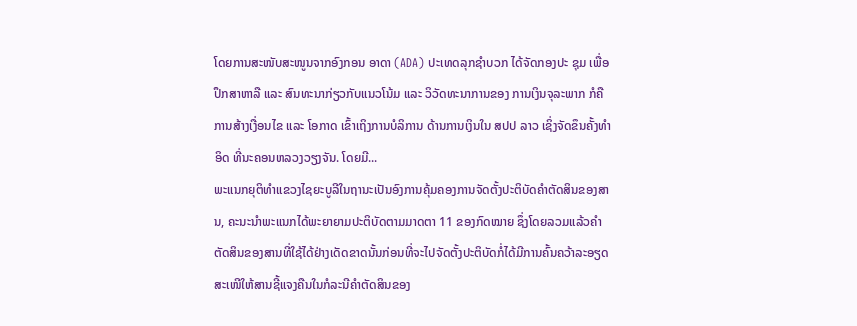ໂດຍການສະໜັບສະໜູນຈາກອົງກອນ ອາດາ (ADA) ປະເທດລຸກຊຳບວກ ໄດ້ຈັດກອງປະ ຊຸມ ເພື່ອປຶກສາຫາລື ແລະ ສົນທະນາກ່ຽວກັບແນວໂນ້ມ ແລະ ວິວັດທະນາການຂອງ ການເງິນຈຸລະພາກ ກໍຄືການສ້າງເງື່ອນໄຂ ແລະ ໂອກາດ ເຂົ້າເຖິງການບໍລິການ ດ້ານການເງິນໃນ ສປປ ລາວ ເຊິ່ງຈັດຂຶນຄັ້ງທຳອິດ ທີ່ນະຄອນຫລວງວຽງຈັນ. ໂດຍມີ...
ພະແນກຍຸຕິທຳແຂວງໄຊຍະບູລີໃນຖານະເປັນອົງການຄຸ້ມຄອງການຈັດຕັ້ງປະຕິບັດຄຳຕັດສິນຂອງສານ, ຄະນະນຳພະແນກໄດ້ພະຍາຍາມປະຕິບັດຕາມມາດຕາ 11 ຂອງກົດໝາຍ ຊຶ່ງໂດຍລວມແລ້ວຄຳຕັດສິນຂອງສານທີ່ໃຊ້ໄດ້ຢ່າງເດັດຂາດນັ້ນກ່ອນທີ່ຈະໄປຈັດຕັ້ງປະຕິບັດກໍ່ໄດ້ມີການຄົ້ນຄວ້າລະອຽດ ສະເໜີໃຫ້ສານຊີ້ແຈງຄືນໃນກໍລະນີຄຳຕັດສິນຂອງ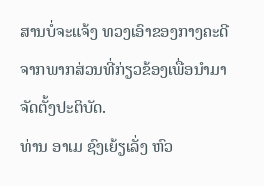ສານບໍ່ຈະແຈ້ງ ທວງເອົາຂອງກາງຄະດີຈາກພາກສ່ວນທີ່ກ່ຽວຂ້ອງເພື່ອນຳມາຈັດຕັ້ງປະຕິບັດ.
ທ່ານ ອາເມ ຊົງເຍ້ຽເລັ່ງ ຫົວ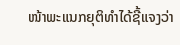ໜ້າພະແນກຍຸຕິທຳໄດ້ຊີ້ແຈງວ່າ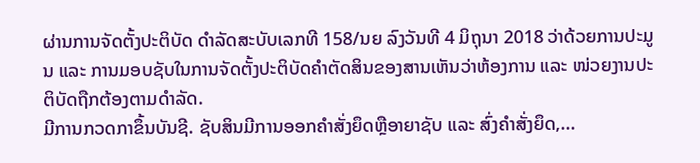ຜ່ານການຈັດຕັ້ງປະຕິບັດ ດຳລັດສະບັບເລກທີ 158/ນຍ ລົງວັນທີ 4 ມິຖຸນາ 2018 ວ່າດ້ວຍການປະມູນ ແລະ ການມອບຊັບໃນການຈັດຕັ້ງປະຕິບັດຄຳຕັດສິນຂອງສານເຫັນວ່າຫ້ອງການ ແລະ ໜ່ວຍງານປະຕິບັດຖືກຕ້ອງຕາມດຳລັດ.
ມີການກວດກາຂຶ້ນບັນຊີ. ຊັບສິນມີການອອກຄຳສັ່ງຍຶດຫຼືອາຍາຊັບ ແລະ ສົ່ງຄຳສັ່ງຍຶດ,...